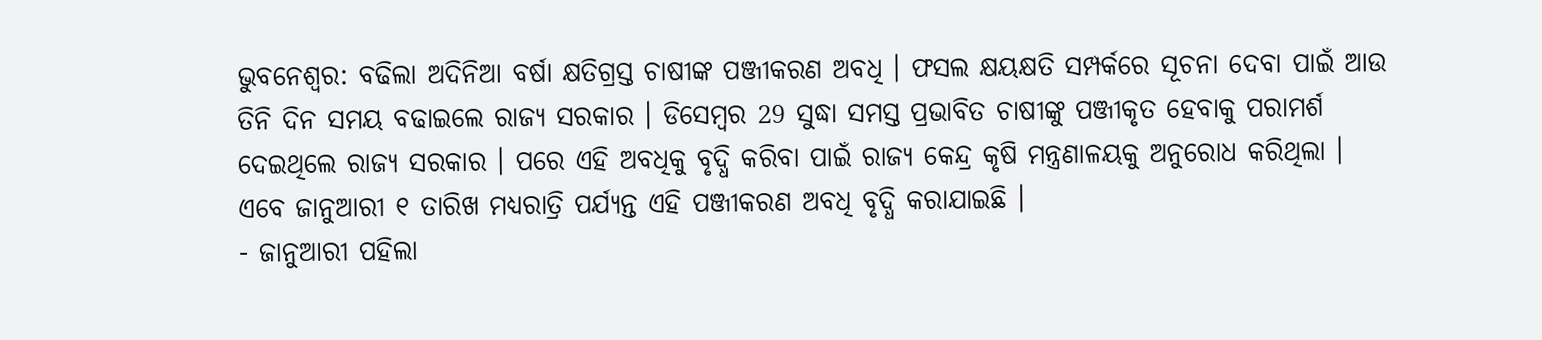ଭୁବନେଶ୍ୱର: ବଢିଲା ଅଦିନିଆ ବର୍ଷା କ୍ଷତିଗ୍ରସ୍ତ ଚାଷୀଙ୍କ ପଞ୍ଜୀକରଣ ଅବଧି । ଫସଲ କ୍ଷୟକ୍ଷତି ସମ୍ପର୍କରେ ସୂଚନା ଦେବା ପାଇଁ ଆଉ ତିନି ଦିନ ସମୟ ବଢାଇଲେ ରାଜ୍ୟ ସରକାର । ଡିସେମ୍ବର 29 ସୁଦ୍ଧା ସମସ୍ତ ପ୍ରଭାବିତ ଚାଷୀଙ୍କୁ ପଞ୍ଜୀକୃତ ହେବାକୁ ପରାମର୍ଶ ଦେଇଥିଲେ ରାଜ୍ୟ ସରକାର । ପରେ ଏହି ଅବଧିକୁ ବୃଦ୍ଧି କରିବା ପାଇଁ ରାଜ୍ୟ କେନ୍ଦ୍ର କୃଷି ମନ୍ତ୍ରଣାଳୟକୁ ଅନୁରୋଧ କରିଥିଲା । ଏବେ ଜାନୁଆରୀ ୧ ତାରିଖ ମଧ୍ୟରାତ୍ରି ପର୍ଯ୍ୟନ୍ତ ଏହି ପଞ୍ଜୀକରଣ ଅବଧି ବୃଦ୍ଧି କରାଯାଇଛି ।
- ଜାନୁଆରୀ ପହିଲା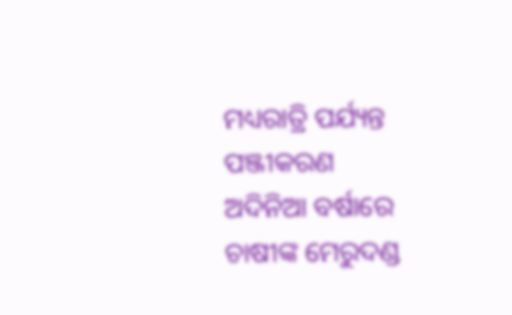ମଧ୍ୟରାତ୍ରି ପର୍ଯ୍ୟନ୍ତ ପଞ୍ଜୀକରଣ
ଅଦିନିଆ ବର୍ଷାରେ ଚାଷୀଙ୍କ ମେରୁଦଣ୍ଡ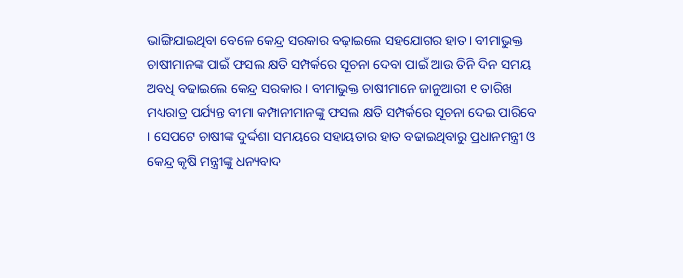ଭାଙ୍ଗିଯାଇଥିବା ବେଳେ କେନ୍ଦ୍ର ସରକାର ବଢ଼ାଇଲେ ସହଯୋଗର ହାତ। ବୀମାଭୁକ୍ତ ଚାଷୀମାନଙ୍କ ପାଇଁ ଫସଲ କ୍ଷତି ସମ୍ପର୍କରେ ସୂଚନା ଦେବା ପାଇଁ ଆଉ ତିନି ଦିନ ସମୟ ଅବଧି ବଢାଇଲେ କେନ୍ଦ୍ର ସରକାର । ବୀମାଭୁକ୍ତ ଚାଷୀମାନେ ଜାନୁଆରୀ ୧ ତାରିଖ ମଧ୍ୟରାତ୍ର ପର୍ଯ୍ୟନ୍ତ ବୀମା କମ୍ପାନୀମାନଙ୍କୁ ଫସଲ କ୍ଷତି ସମ୍ପର୍କରେ ସୂଚନା ଦେଇ ପାରିବେ । ସେପଟେ ଚାଷୀଙ୍କ ଦୁର୍ଦ୍ଦଶା ସମୟରେ ସହାୟତାର ହାତ ବଢାଇଥିବାରୁ ପ୍ରଧାନମନ୍ତ୍ରୀ ଓ କେନ୍ଦ୍ର କୃଷି ମନ୍ତ୍ରୀଙ୍କୁ ଧନ୍ୟବାଦ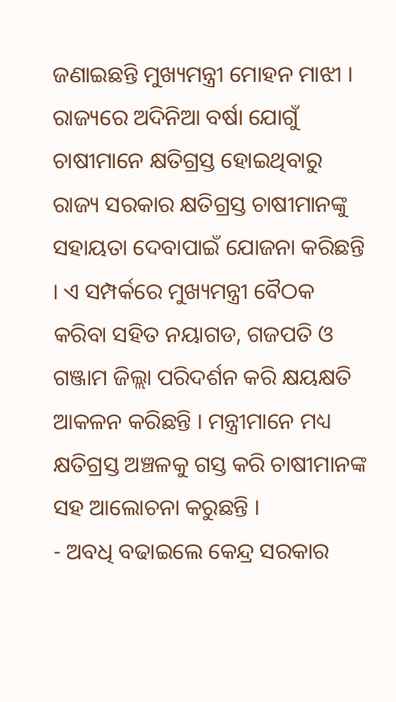ଜଣାଇଛନ୍ତି ମୁଖ୍ୟମନ୍ତ୍ରୀ ମୋହନ ମାଝୀ ।
ରାଜ୍ୟରେ ଅଦିନିଆ ବର୍ଷା ଯୋଗୁଁ ଚାଷୀମାନେ କ୍ଷତିଗ୍ରସ୍ତ ହୋଇଥିବାରୁ ରାଜ୍ୟ ସରକାର କ୍ଷତିଗ୍ରସ୍ତ ଚାଷୀମାନଙ୍କୁ ସହାୟତା ଦେବାପାଇଁ ଯୋଜନା କରିଛନ୍ତି । ଏ ସମ୍ପର୍କରେ ମୁଖ୍ୟମନ୍ତ୍ରୀ ବୈଠକ କରିବା ସହିତ ନୟାଗଡ, ଗଜପତି ଓ ଗଞ୍ଜାମ ଜିଲ୍ଲା ପରିଦର୍ଶନ କରି କ୍ଷୟକ୍ଷତି ଆକଳନ କରିଛନ୍ତି । ମନ୍ତ୍ରୀମାନେ ମଧ୍ୟ କ୍ଷତିଗ୍ରସ୍ତ ଅଞ୍ଚଳକୁ ଗସ୍ତ କରି ଚାଷୀମାନଙ୍କ ସହ ଆଲୋଚନା କରୁଛନ୍ତି ।
- ଅବଧି ବଢାଇଲେ କେନ୍ଦ୍ର ସରକାର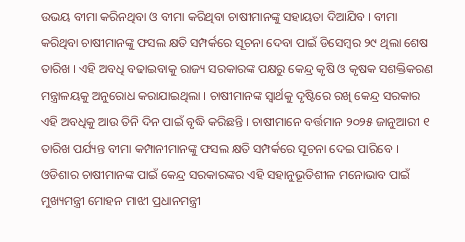ଉଭୟ ବୀମା କରିନଥିବା ଓ ବୀମା କରିଥିବା ଚାଷୀମାନଙ୍କୁ ସହାୟତା ଦିଆଯିବ । ବୀମା କରିଥିବା ଚାଷୀମାନଙ୍କୁ ଫସଲ କ୍ଷତି ସମ୍ପର୍କରେ ସୂଚନା ଦେବା ପାଇଁ ଡିସେମ୍ବର ୨୯ ଥିଲା ଶେଷ ତାରିଖ । ଏହି ଅବଧି ବଢାଇବାକୁ ରାଜ୍ୟ ସରକାରଙ୍କ ପକ୍ଷରୁ କେନ୍ଦ୍ର କୃଷି ଓ କୃଷକ ସଶକ୍ତିକରଣ ମନ୍ତ୍ରାଳୟକୁ ଅନୁରୋଧ କରାଯାଇଥିଲା । ଚାଷୀମାନଙ୍କ ସ୍ୱାର୍ଥକୁ ଦୃଷ୍ଟିରେ ରଖି କେନ୍ଦ୍ର ସରକାର ଏହି ଅବଧିକୁ ଆଉ ତିନି ଦିନ ପାଇଁ ବୃଦ୍ଧି କରିଛନ୍ତି । ଚାଷୀମାନେ ବର୍ତ୍ତମାନ ୨୦୨୫ ଜାନୁଆରୀ ୧ ତାରିଖ ପର୍ଯ୍ୟନ୍ତ ବୀମା କମ୍ପାନୀମାନଙ୍କୁ ଫସଲ କ୍ଷତି ସମ୍ପର୍କରେ ସୂଚନା ଦେଇ ପାରିବେ । ଓଡିଶାର ଚାଷୀମାନଙ୍କ ପାଇଁ କେନ୍ଦ୍ର ସରକାରଙ୍କର ଏହି ସହାନୁଭୂତିଶୀଳ ମନୋଭାବ ପାଇଁ ମୁଖ୍ୟମନ୍ତ୍ରୀ ମୋହନ ମାଝୀ ପ୍ରଧାନମନ୍ତ୍ରୀ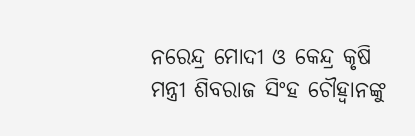ନରେନ୍ଦ୍ର ମୋଦୀ ଓ କେନ୍ଦ୍ର କୃଷି ମନ୍ତ୍ରୀ ଶିବରାଜ ସିଂହ ଚୌହ୍ୱାନଙ୍କୁ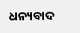ଧନ୍ୟବାଦ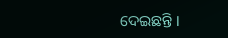ଦେଇଛନ୍ତି ।